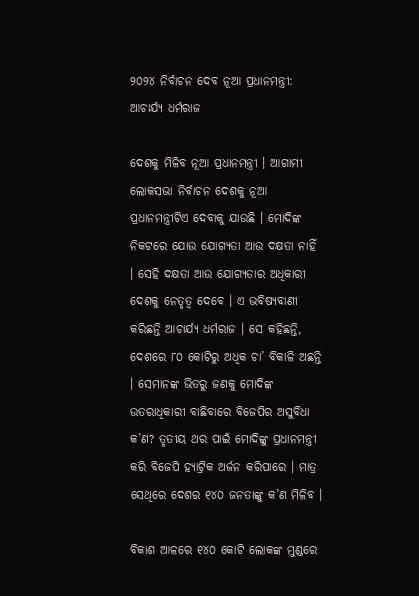୨୦୨୪ ନିର୍ବାଚନ ଦେବ ନୂଆ ପ୍ରଧାନମନ୍ତ୍ରୀ: ଆଚାର୍ଯ୍ୟ ଧର୍ମରାଜ

ଦେଶକୁ ମିଳିବ ନୂଆ ପ୍ରଧାନମନ୍ତ୍ରୀ । ଆଗାମୀ ଲୋକସଭା ନିର୍ବାଚନ ଦେଶକୁ ନୂଆ ପ୍ରଧାନମନ୍ତ୍ରୀଟିଏ ଦେବାକୁ ଯାଉଛି । ମୋଦିଙ୍କ ନିକଟରେ ଯୋଉ ଯୋଗ୍ୟତା ଆଉ ଦକ୍ଷତା ନାହିଁ । ସେହି ଦକ୍ଷତା ଆଉ ଯୋଗ୍ୟତାର ଅଧିକାରୀ ଦେଶକୁ ନେତୃତ୍ୱ ଦେବେ । ଏ ଭବିଷ୍ୟବାଣୀ କରିଛନ୍ତି ଆଚାର୍ଯ୍ୟ ଧର୍ମରାଜ । ସେ କହିଛନ୍ତି, ଦେଶରେ ୮୦ କୋଟିରୁ ଅଧିକ ଚା’ ବିକାଳି ଅଛନ୍ତି । ସେମାନଙ୍କ ଭିତରୁ ଜଣକୁ ମୋଦିଙ୍କ ଉତରାଧିକାରୀ ବାଛିବାରେ ବିଜେପିର ଅସୁବିଧା କ’ଣ? ତୃତୀୟ ଥର ପାଇଁ ମୋଦିଙ୍କୁ ପ୍ରଧାନମନ୍ତ୍ରୀ କରି ବିଜେପି ହ୍ୟାଟ୍ରିକ ଅର୍ଜନ କରିପାରେ । ମାତ୍ର ସେଥିରେ ଦେଶର ୧୪୦ ଜନତାଙ୍କୁ କ’ଣ ମିଳିବ ।

ବିକାଶ ଆଳରେ ୧୪୦ କୋଟି ଲୋକଙ୍କ ମୁଣ୍ଡରେ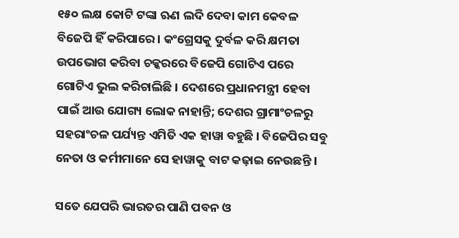୧୫୦ ଲକ୍ଷ କୋଟି ଟଙ୍କା ଋଣ ଲଦି ଦେବା କାମ କେବଳ ବିଜେପି ହିଁ କରିପାରେ । କଂଗ୍ରେସକୁ ଦୁର୍ବଳ କରି କ୍ଷମତା ଉପଭୋଗ କରିବା ଚକ୍କରରେ ବିଜେପି ଗୋଟିଏ ପରେ ଗୋଟିଏ ଭୁଲ କରିଚାଲିଛି । ଦେଶରେ ପ୍ରଧାନମନ୍ତ୍ରୀ ହେବା ପାଇଁ ଆଉ ଯୋଗ୍ୟ ଲୋକ ନାହାନ୍ତି; ଦେଶର ଗ୍ରାମାଂଚଳରୁ ସହରାଂଚଳ ପର୍ଯ୍ୟନ୍ତ ଏମିତି ଏକ ହାୱା ବହୁଛି । ବିଜେପିର ସବୁ ନେତା ଓ କର୍ମୀମାନେ ସେ ହାୱାକୁ ବାଟ କଢ଼ାଇ ନେଉଛନ୍ତି ।

ସତେ ଯେପରି ଭାରତର ପାଣି ପବନ ଓ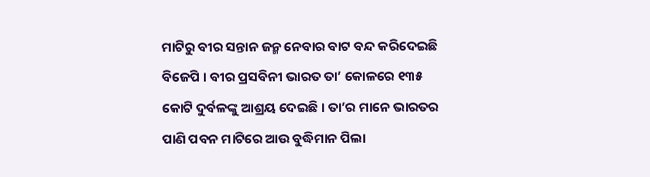ମାଟିରୁ ବୀର ସନ୍ତାନ ଜନ୍ମ ନେବାର ବାଟ ବନ୍ଦ କରିଦେଇଛି ବିଜେପି । ବୀର ପ୍ରସବିନୀ ଭାରତ ତା’ କୋଳରେ ୧୩୫ କୋଟି ଦୁର୍ବଳଙ୍କୁ ଆଶ୍ରୟ ଦେଇଛି । ତା’ର ମାନେ ଭାରତର ପାଣି ପବନ ମାଟିରେ ଆଉ ବୁଦ୍ଧିମାନ ପିଲା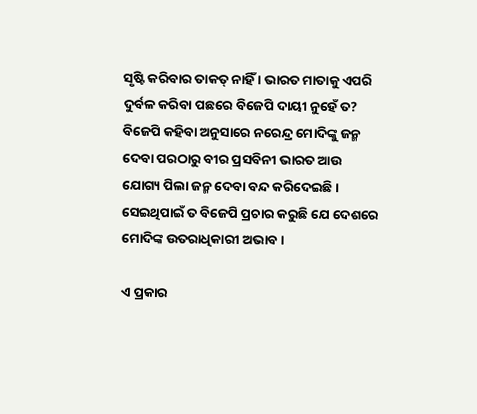ସୃଷ୍ଟି କରିବାର ତାକତ୍‌ ନାହିଁ । ଭାରତ ମାତାକୁ ଏପରି ଦୁର୍ବଳ କରିବା ପଛରେ ବିଜେପି ଦାୟୀ ନୁହେଁ ତ? ବିଜେପି କହିବା ଅନୁସାରେ ନରେନ୍ଦ୍ର ମୋଦିଙ୍କୁ ଜନ୍ମ ଦେବା ପରଠାରୁ ବୀର ପ୍ରସବିନୀ ଭାରତ ଆଉ ଯୋଗ୍ୟ ପିଲା ଜନ୍ମ ଦେବା ବନ୍ଦ କରିଦେଇଛି । ସେଇଥିପାଇଁ ତ ବିଜେପି ପ୍ରଚାର କରୁଛି ଯେ ଦେଶରେ ମୋଦିଙ୍କ ଉତରାଧିକାରୀ ଅଭାବ ।

ଏ ପ୍ରକାର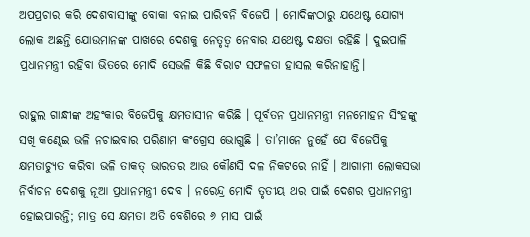ଅପପ୍ରଚାର କରି ଦେଶବାସୀଙ୍କୁ ବୋକା ବନାଇ ପାରିବନି ବିଜେପି । ମୋଦିଙ୍କଠାରୁ ଯଥେଷ୍ଟ ଯୋଗ୍ୟ ଲୋକ ଅଛନ୍ତି ଯୋଉମାନଙ୍କ ପାଖରେ ଦେଶକୁ ନେତୃତ୍ୱ ନେବାର ଯଥେଷ୍ଟ ଦକ୍ଷତା ରହିଛି । ଦୁଇପାଳି ପ୍ରଧାନମନ୍ତ୍ରୀ ରହିବା ଭିତରେ ମୋଦି ସେଭଳି କିଛି ବିରାଟ ସଫଳତା ହାସଲ କରିନାହାନ୍ତି।

ରାହୁଲ ଗାନ୍ଧୀଙ୍କ ଅହଂକାର ବିଜେପିକୁ କ୍ଷମତାସୀନ କରିଛି । ପୂର୍ବତନ ପ୍ରଧାନମନ୍ତ୍ରୀ ମନମୋହନ ସିଂହଙ୍କୁ ସଖି କଣ୍ଢେଇ ଭଳି ନଚାଇବାର ପରିଣାମ କଂଗ୍ରେସ ଭୋଗୁଛି । ତା’ମାନେ ନୁହେଁ ଯେ ବିଜେପିକୁ କ୍ଷମତାଚ୍ୟୁତ କରିବା ଭଳି ତାକତ୍‌ ଭାରତର ଆଉ କୌଣସି ଦଳ ନିକଟରେ ନାହିଁ । ଆଗାମୀ ଲୋକସଭା ନିର୍ବାଚନ ଦେଶକୁ ନୂଆ ପ୍ରଧାନମନ୍ତ୍ରୀ ଦେବ । ନରେନ୍ଦ୍ର ମୋଦି ତୃତୀୟ ଥର ପାଇଁ ଦେଶର ପ୍ରଧାନମନ୍ତ୍ରୀ ହୋଇପାରନ୍ତି; ମାତ୍ର ସେ କ୍ଷମତା ଅତି ବେଶିରେ ୬ ମାସ ପାଇଁ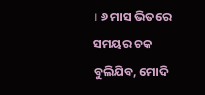। ୬ ମାସ ଭିତରେ ସମୟର ଚକ ବୁଲିଯିବ, ମୋଦି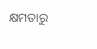କ୍ଷମତାରୁ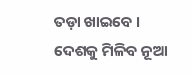ତଡ଼ା ଖାଇବେ । ଦେଶକୁ ମିଳିବ ନୂଆ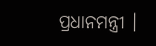ପ୍ରଧାନମନ୍ତ୍ରୀ ।